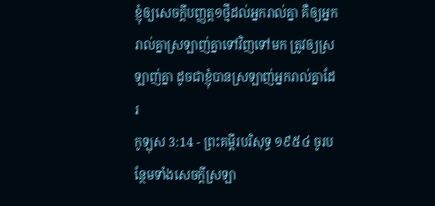ខ្ញុំឲ្យសេចក្ដីបញ្ញត្ត១ថ្មីដល់អ្នករាល់គ្នា គឺឲ្យអ្នករាល់គ្នាស្រឡាញ់គ្នាទៅវិញទៅមក ត្រូវឲ្យស្រឡាញ់គ្នា ដូចជាខ្ញុំបានស្រឡាញ់អ្នករាល់គ្នាដែរ
កូឡុស 3:14 - ព្រះគម្ពីរបរិសុទ្ធ ១៩៥៤ ចូរបន្ថែមទាំងសេចក្ដីស្រឡា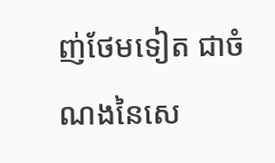ញ់ថែមទៀត ជាចំណងនៃសេ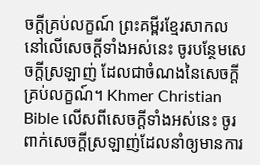ចក្ដីគ្រប់លក្ខណ៍ ព្រះគម្ពីរខ្មែរសាកល នៅលើសេចក្ដីទាំងអស់នេះ ចូរបន្ថែមសេចក្ដីស្រឡាញ់ ដែលជាចំណងនៃសេចក្ដីគ្រប់លក្ខណ៍។ Khmer Christian Bible លើសពីសេចក្ដីទាំងអស់នេះ ចូរពាក់សេចក្ដីស្រឡាញ់ដែលនាំឲ្យមានការ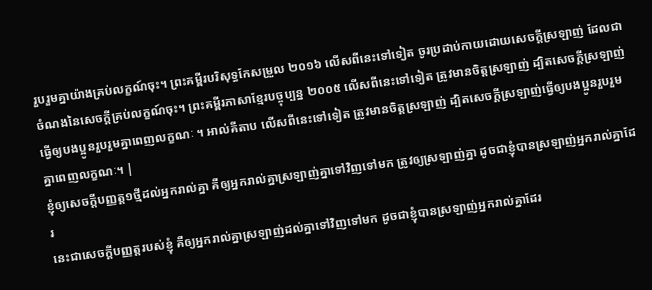រួបរួមគ្នាយ៉ាងគ្រប់លក្ខណ៍ចុះ។ ព្រះគម្ពីរបរិសុទ្ធកែសម្រួល ២០១៦ លើសពីនេះទៅទៀត ចូរប្រដាប់កាយដោយសេចក្តីស្រឡាញ់ ដែលជាចំណងនៃសេចក្តីគ្រប់លក្ខណ៍ចុះ។ ព្រះគម្ពីរភាសាខ្មែរបច្ចុប្បន្ន ២០០៥ លើសពីនេះទៅទៀត ត្រូវមានចិត្តស្រឡាញ់ ដ្បិតសេចក្ដីស្រឡាញ់ធ្វើឲ្យបងប្អូនរួបរួមគ្នាពេញលក្ខណៈ ។ អាល់គីតាប លើសពីនេះទៅទៀត ត្រូវមានចិត្ដស្រឡាញ់ ដ្បិតសេចក្ដីស្រឡាញ់ធ្វើឲ្យបងប្អូនរួបរួមគ្នាពេញលក្ខណៈ។ |
ខ្ញុំឲ្យសេចក្ដីបញ្ញត្ត១ថ្មីដល់អ្នករាល់គ្នា គឺឲ្យអ្នករាល់គ្នាស្រឡាញ់គ្នាទៅវិញទៅមក ត្រូវឲ្យស្រឡាញ់គ្នា ដូចជាខ្ញុំបានស្រឡាញ់អ្នករាល់គ្នាដែរ
នេះជាសេចក្ដីបញ្ញត្តរបស់ខ្ញុំ គឺឲ្យអ្នករាល់គ្នាស្រឡាញ់ដល់គ្នាទៅវិញទៅមក ដូចជាខ្ញុំបានស្រឡាញ់អ្នករាល់គ្នាដែរ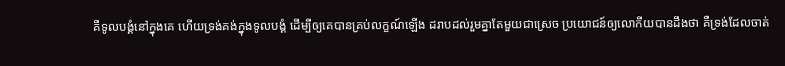គឺទូលបង្គំនៅក្នុងគេ ហើយទ្រង់គង់ក្នុងទូលបង្គំ ដើម្បីឲ្យគេបានគ្រប់លក្ខណ៍ឡើង ដរាបដល់រួមគ្នាតែមួយជាស្រេច ប្រយោជន៍ឲ្យលោកីយបានដឹងថា គឺទ្រង់ដែលចាត់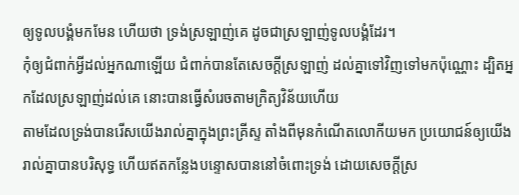ឲ្យទូលបង្គំមកមែន ហើយថា ទ្រង់ស្រឡាញ់គេ ដូចជាស្រឡាញ់ទូលបង្គំដែរ។
កុំឲ្យជំពាក់អ្វីដល់អ្នកណាឡើយ ជំពាក់បានតែសេចក្ដីស្រឡាញ់ ដល់គ្នាទៅវិញទៅមកប៉ុណ្ណោះ ដ្បិតអ្នកដែលស្រឡាញ់ដល់គេ នោះបានធ្វើសំរេចតាមក្រិត្យវិន័យហើយ
តាមដែលទ្រង់បានរើសយើងរាល់គ្នាក្នុងព្រះគ្រីស្ទ តាំងពីមុនកំណើតលោកីយមក ប្រយោជន៍ឲ្យយើងរាល់គ្នាបានបរិសុទ្ធ ហើយឥតកន្លែងបន្ទោសបាននៅចំពោះទ្រង់ ដោយសេចក្ដីស្រ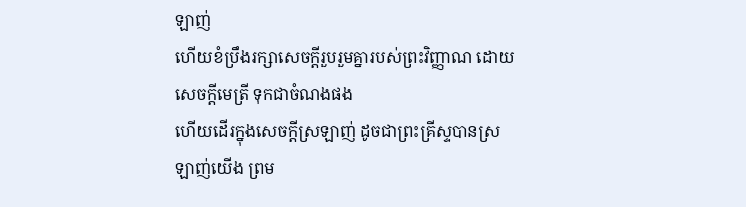ឡាញ់
ហើយខំប្រឹងរក្សាសេចក្ដីរួបរួមគ្នារបស់ព្រះវិញ្ញាណ ដោយសេចក្ដីមេត្រី ទុកជាចំណងផង
ហើយដើរក្នុងសេចក្ដីស្រឡាញ់ ដូចជាព្រះគ្រីស្ទបានស្រឡាញ់យើង ព្រម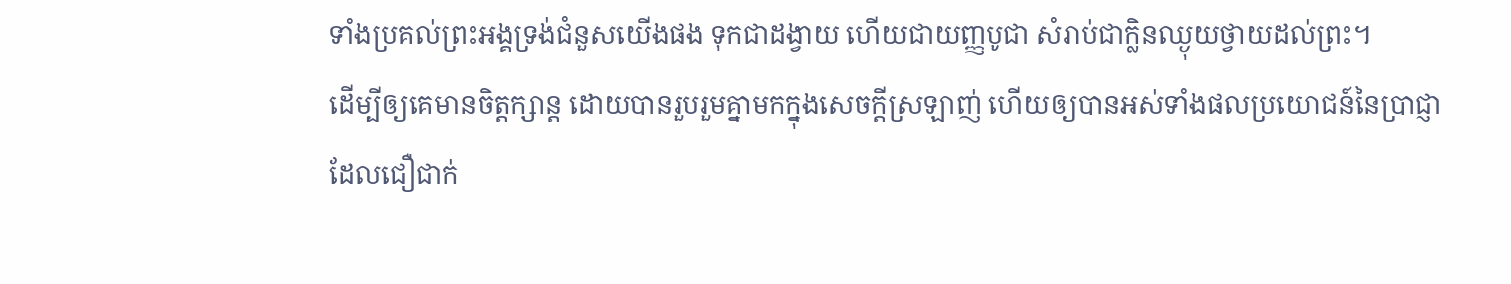ទាំងប្រគល់ព្រះអង្គទ្រង់ជំនួសយើងផង ទុកជាដង្វាយ ហើយជាយញ្ញបូជា សំរាប់ជាក្លិនឈ្ងុយថ្វាយដល់ព្រះ។
ដើម្បីឲ្យគេមានចិត្តក្សាន្ត ដោយបានរួបរួមគ្នាមកក្នុងសេចក្ដីស្រឡាញ់ ហើយឲ្យបានអស់ទាំងផលប្រយោជន៍នៃប្រាជ្ញា ដែលជឿជាក់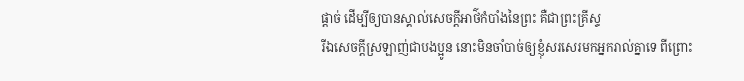ផ្តាច់ ដើម្បីឲ្យបានស្គាល់សេចក្ដីអាថ៌កំបាំងនៃព្រះ គឺជាព្រះគ្រីស្ទ
រីឯសេចក្ដីស្រឡាញ់ជាបងប្អូន នោះមិនចាំបាច់ឲ្យខ្ញុំសរសេរមកអ្នករាល់គ្នាទេ ពីព្រោះ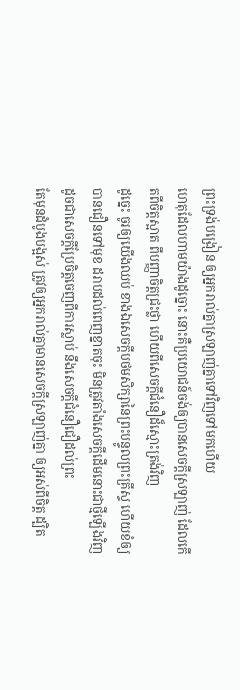ព្រះទ្រង់បង្រៀន ឲ្យអ្នករាល់គ្នាស្រឡាញ់គ្នាទៅវិញទៅមកហើយ
ហេតុដែលហាមយ៉ាងដូច្នោះ នោះគឺប្រយោជន៍ចង់ឲ្យបានសេចក្ដីស្រឡាញ់ ដែលកើតពីចិត្តស្អាត ពីបញ្ញាចិត្តជ្រះថ្លា ហើយពីសេចក្ដីជំនឿដ៏ស្មោះត្រង់វិញ
ដូច្នេះ ចូរឲ្យយើងឈប់ ខាងឯសេចក្ដីបថមសិក្សានៃព្រះបន្ទូលព្រះគ្រីស្ទ ហើយខំឲ្យបានជឿនទៅមុខ ដរាបដល់ពេញខ្នាតចុះ មិនត្រូវតាំងសេចក្ដីដើមនោះជាថ្មីឡើងវិញ ដូចជាសេចក្ដីប្រែចិត្តចេញពីការស្លាប់ នឹងសេចក្ដីជំនឿជឿដល់ព្រះ
តែមុនដំបូងបង្អស់ ត្រូវឲ្យអ្នករាល់គ្នាមានសេចក្ដីស្រឡាញ់គ្នា ឲ្យអស់ពីចិត្ត ដ្បិត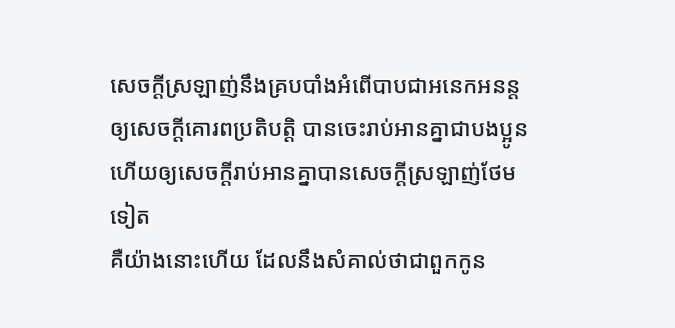សេចក្ដីស្រឡាញ់នឹងគ្របបាំងអំពើបាបជាអនេកអនន្ត
ឲ្យសេចក្ដីគោរពប្រតិបត្តិ បានចេះរាប់អានគ្នាជាបងប្អូន ហើយឲ្យសេចក្ដីរាប់អានគ្នាបានសេចក្ដីស្រឡាញ់ថែមទៀត
គឺយ៉ាងនោះហើយ ដែលនឹងសំគាល់ថាជាពួកកូន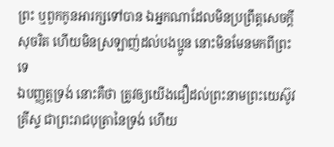ព្រះ ឬពួកកូនអារក្សទៅបាន ឯអ្នកណាដែលមិនប្រព្រឹត្តសេចក្ដីសុចរិត ហើយមិនស្រឡាញ់ដល់បងប្អូន នោះមិនមែនមកពីព្រះទេ
ឯបញ្ញត្តទ្រង់ នោះគឺថា ត្រូវឲ្យយើងជឿដល់ព្រះនាមព្រះយេស៊ូវគ្រីស្ទ ជាព្រះរាជបុត្រានៃទ្រង់ ហើយ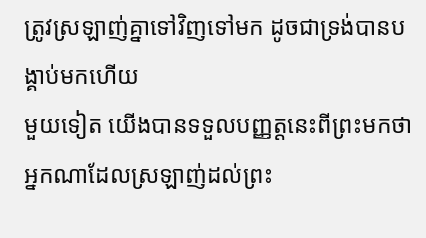ត្រូវស្រឡាញ់គ្នាទៅវិញទៅមក ដូចជាទ្រង់បានបង្គាប់មកហើយ
មួយទៀត យើងបានទទួលបញ្ញត្តនេះពីព្រះមកថា អ្នកណាដែលស្រឡាញ់ដល់ព្រះ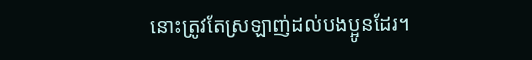នោះត្រូវតែស្រឡាញ់ដល់បងប្អូនដែរ។